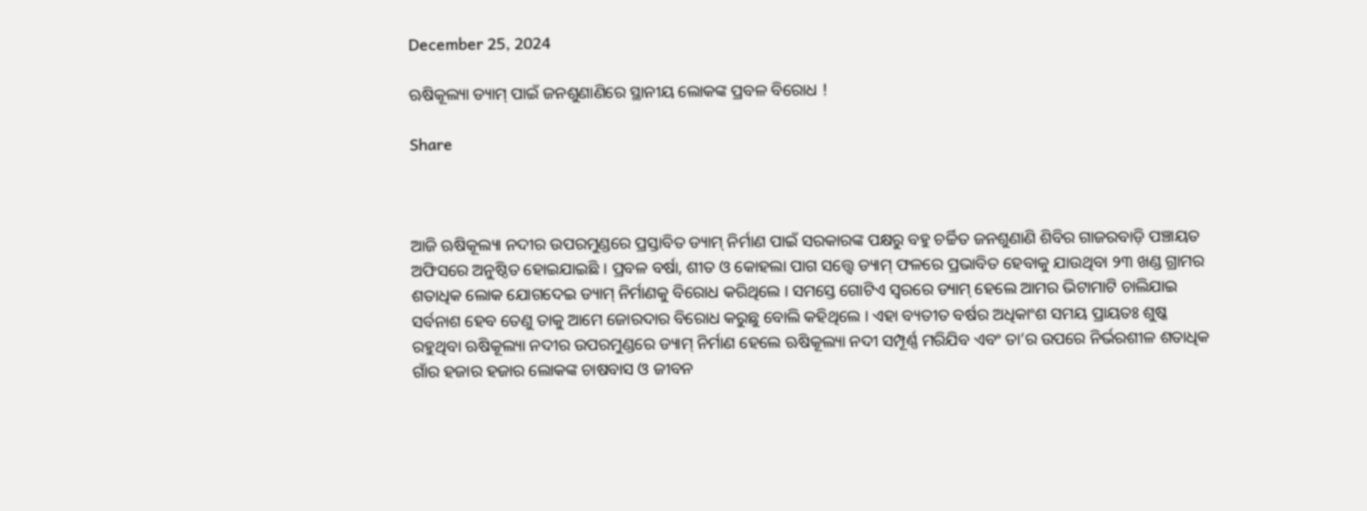December 25, 2024

ଋଷିକୂଲ୍ୟା ଡ୍ୟାମ୍ ପାଇଁ ଜନଶୁଣାଣିରେ ସ୍ଥାନୀୟ ଲୋକଙ୍କ ପ୍ରବଳ ବିରୋଧ !

Share



ଆଜି ଋଷିକୂଲ୍ୟା ନଦୀର ଉପରମୁଣ୍ଡରେ ପ୍ରସ୍ତାବିତ ଡ୍ୟାମ୍ ନିର୍ମାଣ ପାଇଁ ସରକାରଙ୍କ ପକ୍ଷରୁ ବହୁ ଚର୍ଚ୍ଚିତ ଜନଶୁଣାଣି ଶିବିର ଗାଜରବାଡ଼ି ପଞ୍ଚାୟତ ଅଫିସରେ ଅନୁଷ୍ଠିତ ହୋଇଯାଇଛି । ପ୍ରବଳ ବର୍ଷା, ଶୀତ ଓ କୋହଲା ପାଗ ସତ୍ତ୍ୱେ ଡ୍ୟାମ୍ ଫଳରେ ପ୍ରଭାବିତ ହେବାକୁ ଯାଉଥିବା ୨୩ ଖଣ୍ଡ ଗ୍ରାମର ଶତାଧିକ ଲୋକ ଯୋଗଦେଇ ଡ୍ୟାମ୍ ନିର୍ମାଣକୁ ବିରୋଧ କରିଥିଲେ । ସମସ୍ତେ ଗୋଟିଏ ସ୍ଵରରେ ଡ୍ୟାମ୍ ହେଲେ ଆମର ଭିଟାମାଟି ଚାଲିଯାଇ ସର୍ବନାଶ ହେବ ତେଣୁ ତାକୁ ଆମେ ଜୋରଦାର ବିରୋଧ କରୁଛୁ ବୋଲି କହିଥିଲେ । ଏହା ବ୍ୟତୀତ ବର୍ଷର‌ ଅଧିକାଂଶ ସମୟ ପ୍ରାୟତଃ ଶୁଷ୍କ ରହୁଥିବା ଋଷିକୂଲ୍ୟା ନଦୀର ଉପରମୁଣ୍ଡରେ ଡ୍ୟାମ୍ ନିର୍ମାଣ ହେଲେ ଋଷିକୂଲ୍ୟା ନଦୀ ସମ୍ପୂର୍ଣ୍ଣ ମରିଯିବ ଏବଂ ତା’ର ଉପରେ ନିର୍ଭରଶୀଳ ଶତାଧିକ ଗାଁର ହଜାର ହଜାର ଲୋକଙ୍କ ଚାଷବାସ ଓ ଜୀବନ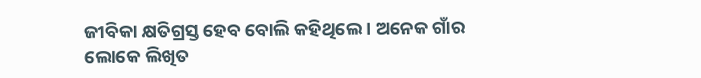ଜୀବିକା କ୍ଷତିଗ୍ରସ୍ତ ହେବ ବୋଲି କହିଥିଲେ । ଅନେକ ଗାଁର ଲୋକେ ଲିଖିତ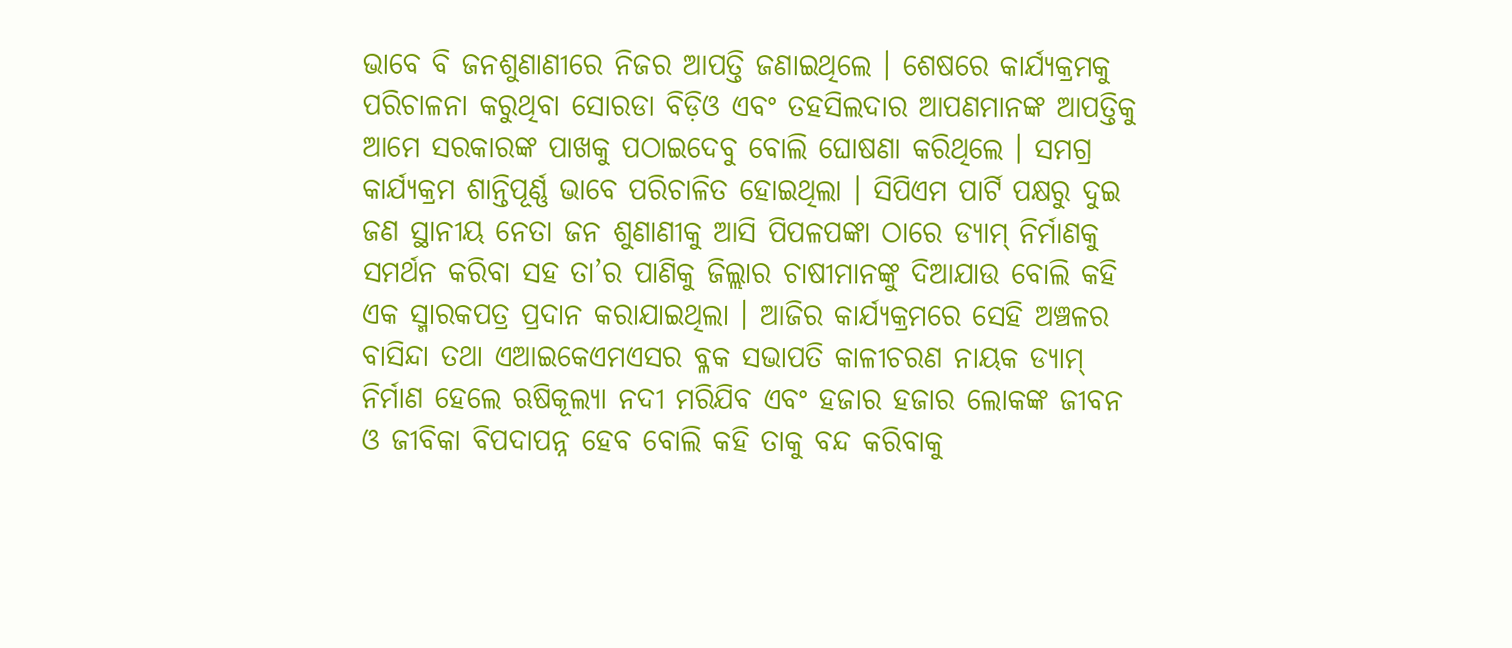ଭାବେ ବି ଜନଶୁଣାଣୀରେ ନିଜର ଆପତ୍ତି ଜଣାଇଥିଲେ । ଶେଷରେ କାର୍ଯ୍ୟକ୍ରମକୁ ପରିଚାଳନା କରୁଥିବା ସୋରଡା ବିଡ଼ିଓ ଏବଂ ତହସିଲଦାର ଆପଣମାନଙ୍କ ଆପତ୍ତିକୁ ଆମେ ସରକାରଙ୍କ ପାଖକୁ ପଠାଇଦେବୁ ବୋଲି ଘୋଷଣା କରିଥିଲେ । ସମଗ୍ର କାର୍ଯ୍ୟକ୍ରମ ଶାନ୍ତିପୂର୍ଣ୍ଣ ଭାବେ ପରିଚାଳିତ ହୋଇଥିଲା । ସିପିଏମ ପାର୍ଟି ପକ୍ଷରୁ ଦୁଇ ଜଣ ସ୍ଥାନୀୟ ନେତା ଜନ ଶୁଣାଣୀକୁ ଆସି ପିପଳପଙ୍କା ଠାରେ ଡ୍ୟାମ୍ ନିର୍ମାଣକୁ ସମର୍ଥନ କରିବା ସହ ତା’ର ପାଣିକୁ ଜିଲ୍ଲାର ଚାଷୀମାନଙ୍କୁ ଦିଆଯାଉ ବୋଲି କହି ଏକ ସ୍ମାରକପତ୍ର ପ୍ରଦାନ କରାଯାଇଥିଲା । ଆଜିର କାର୍ଯ୍ୟକ୍ରମରେ ସେହି ଅଞ୍ଚଳର ବାସିନ୍ଦା ତଥା ଏଆଇକେଏମଏସର ବ୍ଳକ ସଭାପତି କାଳୀଚରଣ ନାୟକ ଡ୍ୟାମ୍ ନିର୍ମାଣ ହେଲେ ଋଷିକୂଲ୍ୟା ନଦୀ ମରିଯିବ ଏବଂ ହଜାର ହଜାର ଲୋକଙ୍କ ଜୀବନ ଓ ଜୀବିକା ବିପଦାପନ୍ନ ହେବ ବୋଲି କହି ତାକୁ ବନ୍ଦ କରିବାକୁ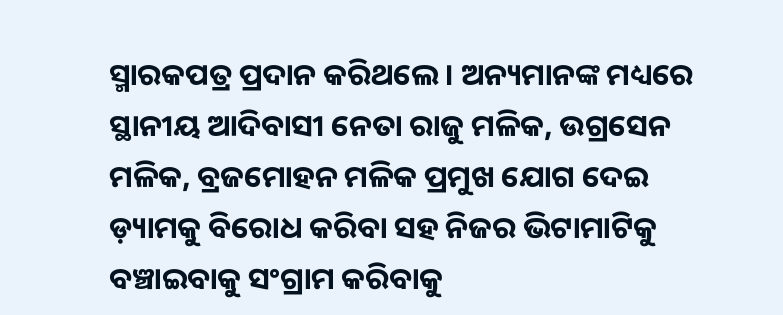ସ୍ମାରକପତ୍ର ପ୍ରଦାନ କରିଥଲେ । ଅନ୍ୟମାନଙ୍କ ମଧ୍ୟରେ ସ୍ଥାନୀୟ ଆଦିବାସୀ ନେତା ରାଜୁ ମଳିକ, ଉଗ୍ରସେନ ମଳିକ, ବ୍ରଜମୋହନ ମଳିକ ପ୍ରମୁଖ ଯୋଗ ଦେଇ ଡ଼୍ୟାମକୁ ବିରୋଧ କରିବା ସହ ନିଜର ଭିଟାମାଟିକୁ ବଞ୍ଚାଇବାକୁ ସଂଗ୍ରାମ କରିବାକୁ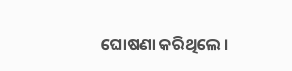ଘୋଷଣା କରିଥିଲେ ।